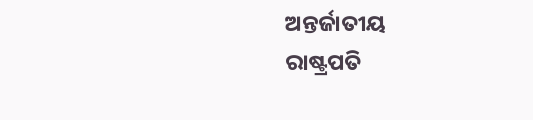ଅନ୍ତର୍ଜାତୀୟ
ରାଷ୍ଟ୍ରପତି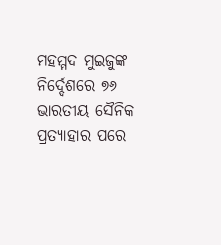ମହମ୍ମଦ ମୁଇଜୁଙ୍କ ନିର୍ଦ୍ଦେଶରେ ୭୬ ଭାରତୀୟ ସୈନିକ ପ୍ରତ୍ୟାହାର ପରେ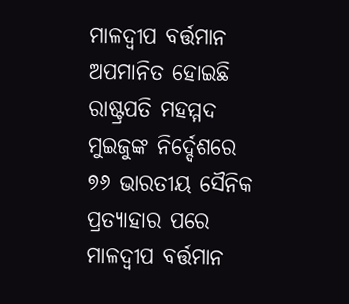ମାଳଦ୍ୱୀପ ବର୍ତ୍ତମାନ ଅପମାନିତ ହୋଇଛି
ରାଷ୍ଟ୍ରପତି ମହମ୍ମଦ ମୁଇଜୁଙ୍କ ନିର୍ଦ୍ଦେଶରେ ୭୬ ଭାରତୀୟ ସୈନିକ ପ୍ରତ୍ୟାହାର ପରେ ମାଳଦ୍ୱୀପ ବର୍ତ୍ତମାନ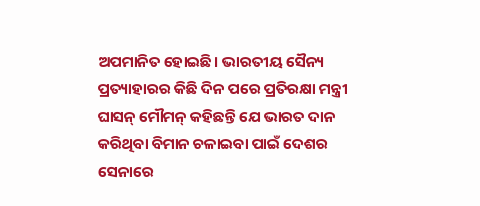ଅପମାନିତ ହୋଇଛି। ଭାରତୀୟ ସୈନ୍ୟ ପ୍ରତ୍ୟାହାରର କିଛି ଦିନ ପରେ ପ୍ରତିରକ୍ଷା ମନ୍ତ୍ରୀ ଘାସନ୍ ମୌମନ୍ କହିଛନ୍ତି ଯେ ଭାରତ ଦାନ କରିଥିବା ବିମାନ ଚଳାଇବା ପାଇଁ ଦେଶର ସେନାରେ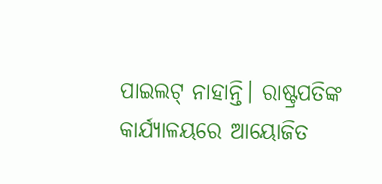ପାଇଲଟ୍ ନାହାନ୍ତି। ରାଷ୍ଟ୍ରପତିଙ୍କ କାର୍ଯ୍ୟାଳୟରେ ଆୟୋଜିତ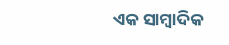ଏକ ସାମ୍ବାଦିକ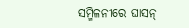ସମ୍ମିଳନୀରେ ଘାସନ୍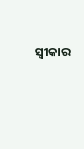ସ୍ୱୀକାର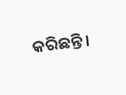କରିଛନ୍ତି।